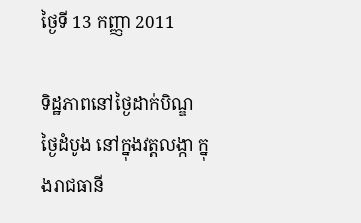ថ្ងៃទី 13 កញ្ញា 2011

ទិដ្ឋភាពនៅថ្ងៃដាក់បិណ្ឌ ថ្ងៃដំបូង នៅក្នុងវត្តលង្កា ក្នុងរាជធានី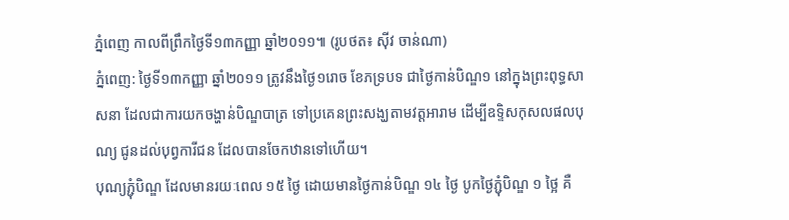ភ្នំពេញ កាលពីព្រឹកថ្ងៃទី១៣កញ្ញា ឆ្នាំ២០១១៕ (រូបថត៖ ស៊ីវ ចាន់ណា)
ភ្នំពេញ: ថ្ងៃទី១៣កញ្ញា ឆ្នាំ២០១១ ត្រូវនឹងថ្ងៃ១រោច ខែភទ្របទ ជាថ្ងៃកាន់បិណ្ឌ១ នៅក្នុងព្រះពុទ្ធសាសនា ដែលជាការយកចង្ហាន់បិណ្ឌបាត្រ ទៅប្រគេនព្រះសង្ឃតាមវត្តអារាម ដើម្បីឧទ្ទិសកុសលផលបុណ្យ ជូនដល់បុព្វការីជន ដែលបានចែកឋានទៅហើយ។
បុណ្យភ្ជុំបិណ្ឌ ដែលមានរយៈពេល ១៥ ថ្ងៃ ដោយមានថ្ងៃកាន់បិណ្ឌ ១៤ ថ្ងៃ បូកថ្ងៃភ្ជុំបិណ្ឌ ១ ថ្អៃ គឺ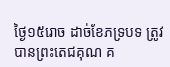ថ្ងៃ១៥រោច ដាច់ខែភទ្របទ ត្រូវបានព្រះតេជគុណ គ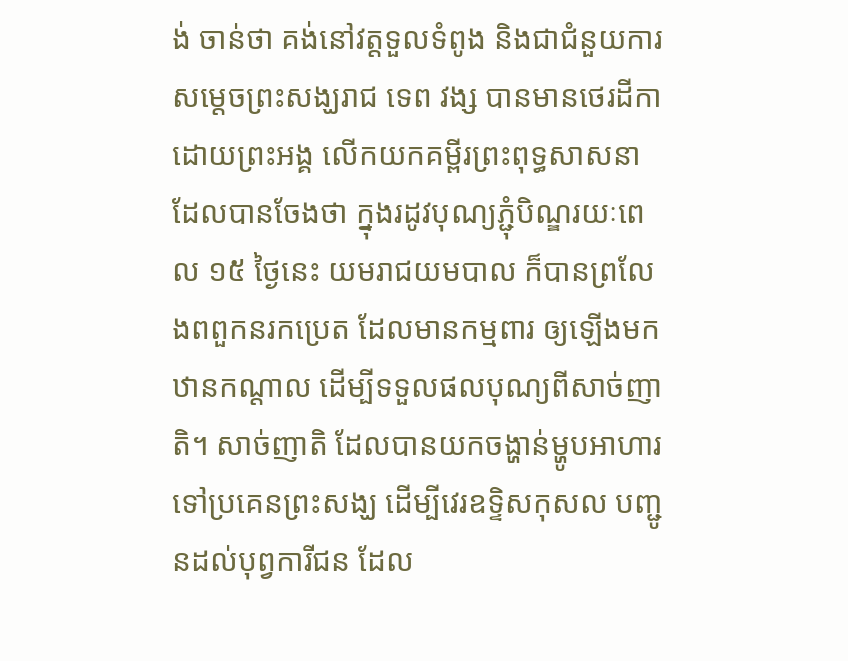ង់ ចាន់ថា គង់នៅវត្តទួលទំពូង និងជាជំនួយការសម្តេចព្រះសង្ឃរាជ ទេព វង្ស បានមានថេរដីកា ដោយព្រះអង្គ លើកយកគម្ពីរព្រះពុទ្ធសាសនា ដែលបានចែងថា ក្នុងរដូវបុណ្យភ្ជុំបិណ្ឌរយៈពេល ១៥ ថ្ងៃនេះ យមរាជយមបាល ក៏បានព្រលែងពពួកនរកប្រេត ដែលមានកម្មពារ ឲ្យឡើងមកឋានកណ្តាល ដើម្បីទទួលផលបុណ្យពីសាច់ញាតិ។ សាច់ញាតិ ដែលបានយកចង្ហាន់ម្ហូបអាហារ ទៅប្រគេនព្រះសង្ឃ ដើម្បីវេរឧទ្ទិសកុសល បញ្ជូនដល់បុព្វការីជន ដែល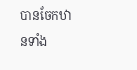បានចែកឋានទាំង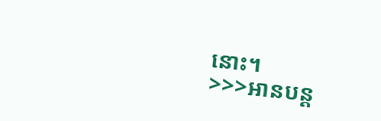នោះ។
>>>អានបន្ត